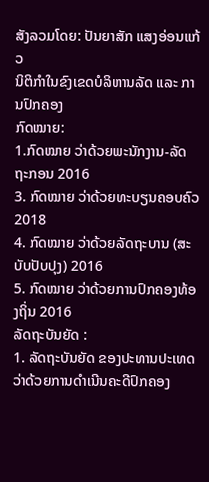ສັງລວມໂດຍ: ປັນຍາສັກ ແສງອ່ອນແກ້ວ
ນິຕິກຳໃນຂົງເຂດບໍລິຫານລັດ ແລະ ການປົກຄອງ
ກົດໝາຍ:
1.ກົດໝາຍ ວ່າດ້ວຍພະນັກງານ-ລັດຖະກອນ 2016
3. ກົດໝາຍ ວ່າດ້ວຍທະບຽນຄອບຄົວ 2018
4. ກົດໝາຍ ວ່າດ້ວຍລັດຖະບານ (ສະບັບປັບປຸງ) 2016
5. ກົດໝາຍ ວ່າດ້ວຍການປົກຄອງທ້ອງຖິ່ນ 2016
ລັດຖະບັນຍັດ :
1. ລັດຖະບັນຍັດ ຂອງປະທານປະເທດ
ວ່າດ້ວຍການດໍາເນີນຄະດີປົກຄອງ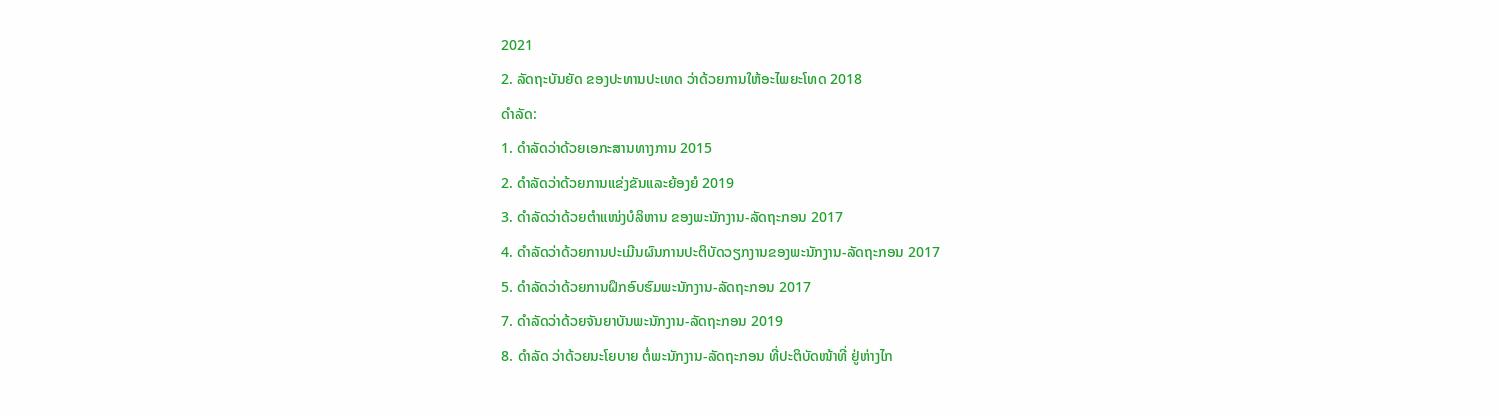2021
2. ລັດຖະບັນຍັດ ຂອງປະທານປະເທດ ວ່າດ້ວຍການໃຫ້ອະໄພຍະໂທດ 2018
ດຳລັດ:
1. ດຳລັດວ່າດ້ວຍເອກະສານທາງການ 2015
2. ດຳລັດວ່າດ້ວຍການແຂ່ງຂັນແລະຍ້ອງຍໍ 2019
3. ດຳລັດວ່າດ້ວຍຕໍາແໜ່ງບໍລິຫານ ຂອງພະນັກງານ-ລັດຖະກອນ 2017
4. ດຳລັດວ່າດ້ວຍການປະເມີນຜົນການປະຕິບັດວຽກງານຂອງພະນັກງານ-ລັດຖະກອນ 2017
5. ດຳລັດວ່າດ້ວຍການຝຶກອົບຮົມພະນັກງານ-ລັດຖະກອນ 2017
7. ດຳລັດວ່າດ້ວຍຈັນຍາບັນພະນັກງານ-ລັດຖະກອນ 2019
8. ດໍາລັດ ວ່າດ້ວຍນະໂຍບາຍ ຕໍ່ພະນັກງານ-ລັດຖະກອນ ທີ່ປະຕິບັດໜ້າທີ່ ຢູ່ຫ່າງໄກ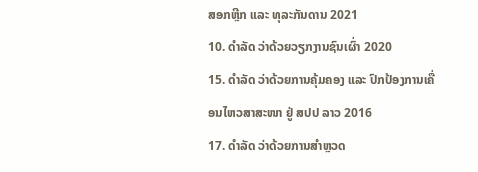ສອກຫຼີກ ແລະ ທຸລະກັນດານ 2021
10. ດໍາລັດ ວ່າດ້ວຍວຽກງານຊົນເຜົ່າ 2020
15. ດຳລັດ ວ່າດ້ວຍການຄຸ້ມຄອງ ແລະ ປົກປ້ອງການເຄື່ອນໄຫວສາສະໜາ ຢູ່ ສປປ ລາວ 2016
17. ດຳລັດ ວ່າດ້ວຍການສຳຫຼວດ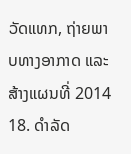ວັດແທກ, ຖ່າຍພາບທາງອາກາດ ແລະ ສ້າງແຜນທີ່ 2014
18. ດຳລັດ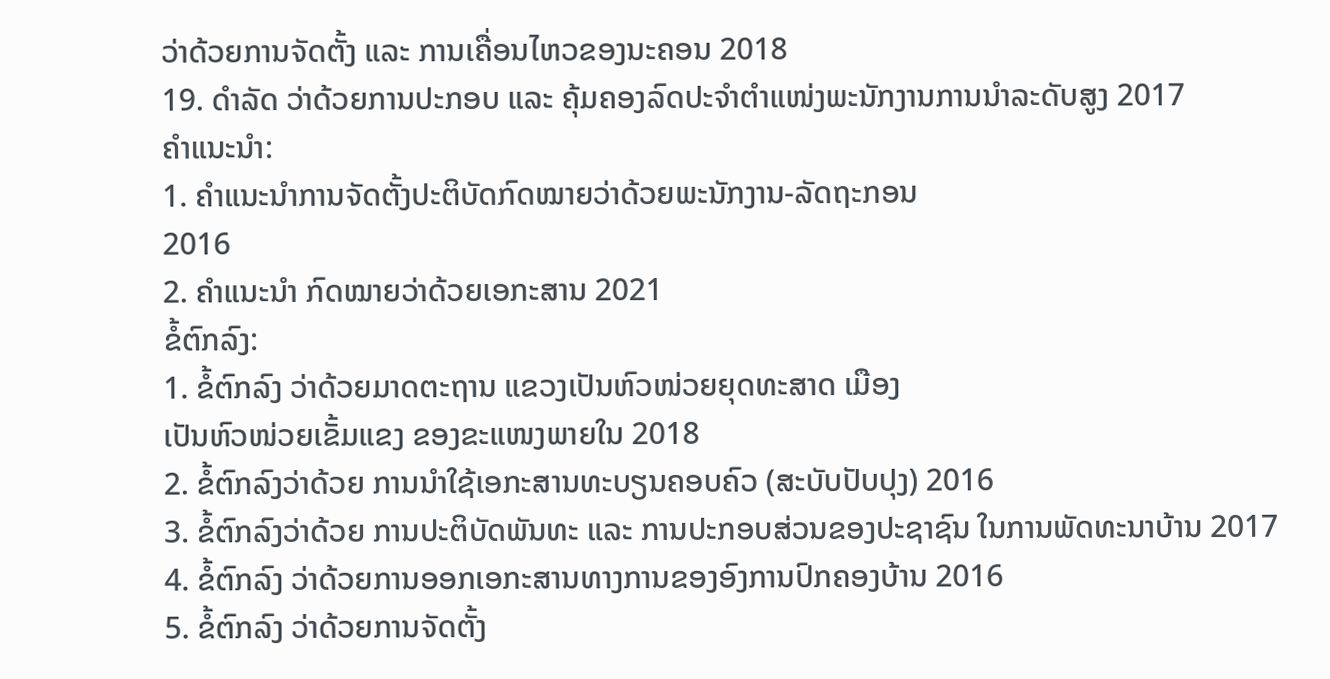ວ່າດ້ວຍການຈັດຕັ້ງ ແລະ ການເຄື່ອນໄຫວຂອງນະຄອນ 2018
19. ດຳລັດ ວ່າດ້ວຍການປະກອບ ແລະ ຄຸ້ມຄອງລົດປະຈຳຕຳແໜ່ງພະນັກງານການນຳລະດັບສູງ 2017
ຄຳແນະນຳ:
1. ຄຳແນະນຳການຈັດຕັ້ງປະຕິບັດກົດໝາຍວ່າດ້ວຍພະນັກງານ-ລັດຖະກອນ
2016
2. ຄຳແນະນຳ ກົດໝາຍວ່າດ້ວຍເອກະສານ 2021
ຂໍ້ຕົກລົງ:
1. ຂໍ້ຕົກລົງ ວ່າດ້ວຍມາດຕະຖານ ແຂວງເປັນຫົວໜ່ວຍຍຸດທະສາດ ເມືອງ
ເປັນຫົວໜ່ວຍເຂັ້ມແຂງ ຂອງຂະແໜງພາຍໃນ 2018
2. ຂໍ້ຕົກລົງວ່າດ້ວຍ ການນຳໃຊ້ເອກະສານທະບຽນຄອບຄົວ (ສະບັບປັບປຸງ) 2016
3. ຂໍ້ຕົກລົງວ່າດ້ວຍ ການປະຕິບັດພັນທະ ແລະ ການປະກອບສ່ວນຂອງປະຊາຊົນ ໃນການພັດທະນາບ້ານ 2017
4. ຂໍ້ຕົກລົງ ວ່າດ້ວຍການອອກເອກະສານທາງການຂອງອົງການປົກຄອງບ້ານ 2016
5. ຂໍ້ຕົກລົງ ວ່າດ້ວຍການຈັດຕັ້ງ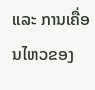ແລະ ການເຄື່ອນໄຫວຂອງ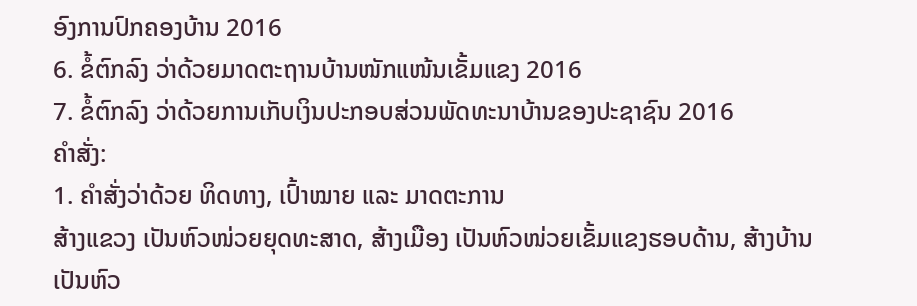ອົງການປົກຄອງບ້ານ 2016
6. ຂໍ້ຕົກລົງ ວ່າດ້ວຍມາດຕະຖານບ້ານໜັກແໜ້ນເຂັ້ມແຂງ 2016
7. ຂໍ້ຕົກລົງ ວ່າດ້ວຍການເກັບເງິນປະກອບສ່ວນພັດທະນາບ້ານຂອງປະຊາຊົນ 2016
ຄຳສັ່ງ:
1. ຄຳສັ່ງວ່າດ້ວຍ ທິດທາງ, ເປົ້າໝາຍ ແລະ ມາດຕະການ
ສ້າງແຂວງ ເປັນຫົວໜ່ວຍຍຸດທະສາດ, ສ້າງເມືອງ ເປັນຫົວໜ່ວຍເຂັ້ມແຂງຮອບດ້ານ, ສ້າງບ້ານ
ເປັນຫົວ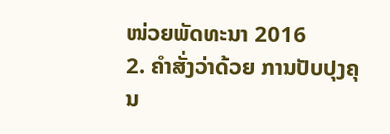ໜ່ວຍພັດທະນາ 2016
2. ຄຳສັ່ງວ່າດ້ວຍ ການປັບປຸງຄຸນ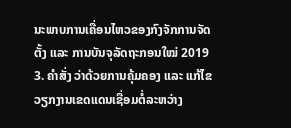ນະພາບການເຄື່ອນໄຫວຂອງກົງຈັກການຈັດຕັ້ງ ແລະ ການບັນຈຸລັດຖະກອນໃໝ່ 2019
3. ຄຳສັ່ງ ວ່າດ້ວຍການຄຸ້ມຄອງ ແລະ ແກ້ໄຂວຽກງານເຂດແດນເຊື່ອມຕໍ່ລະຫວ່າງ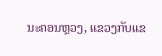ນະຄອນຫຼວງ, ແຂວງກັບແຂ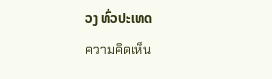ວງ ທົ່ວປະເທດ
ความคิดเห็น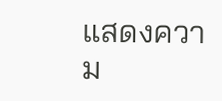แสดงความ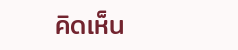คิดเห็น